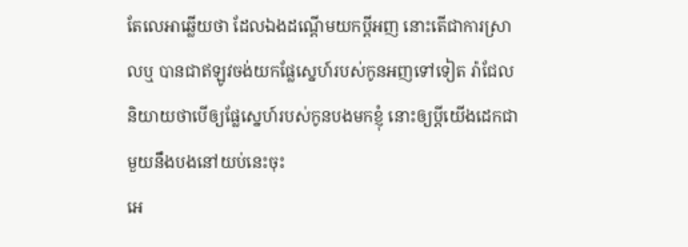តែលេអាឆ្លើយថា ដែលឯងដណ្តើមយកប្ដីអញ នោះតើជាការស្រាលឬ បានជាឥឡូវចង់យកផ្លែស្នេហ៍របស់កូនអញទៅទៀត រ៉ាជែលនិយាយថាបើឲ្យផ្លែស្នេហ៍របស់កូនបងមកខ្ញុំ នោះឲ្យប្ដីយើងដេកជាមួយនឹងបងនៅយប់នេះចុះ
អេ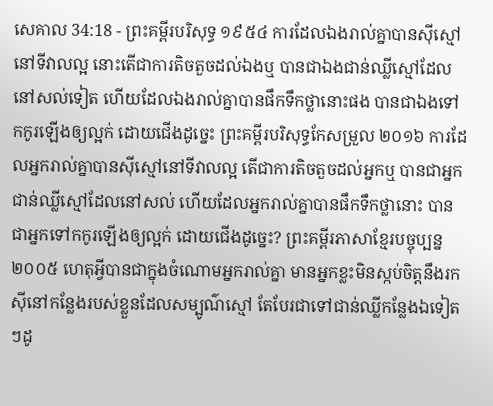សេគាល 34:18 - ព្រះគម្ពីរបរិសុទ្ធ ១៩៥៤ ការដែលឯងរាល់គ្នាបានស៊ីស្មៅ នៅទីវាលល្អ នោះតើជាការតិចតួចដល់ឯងឬ បានជាឯងជាន់ឈ្លីស្មៅដែលនៅសល់ទៀត ហើយដែលឯងរាល់គ្នាបានផឹកទឹកថ្លានោះផង បានជាឯងទៅកកូរឡើងឲ្យល្អក់ ដោយជើងដូច្នេះ ព្រះគម្ពីរបរិសុទ្ធកែសម្រួល ២០១៦ ការដែលអ្នករាល់គ្នាបានស៊ីស្មៅនៅទីវាលល្អ តើជាការតិចតួចដល់អ្នកឬ បានជាអ្នកជាន់ឈ្លីស្មៅដែលនៅសល់ ហើយដែលអ្នករាល់គ្នាបានផឹកទឹកថ្លានោះ បានជាអ្នកទៅកកូរឡើងឲ្យល្អក់ ដោយជើងដូច្នេះ? ព្រះគម្ពីរភាសាខ្មែរបច្ចុប្បន្ន ២០០៥ ហេតុអ្វីបានជាក្នុងចំណោមអ្នករាល់គ្នា មានអ្នកខ្លះមិនស្កប់ចិត្តនឹងរកស៊ីនៅកន្លែងរបស់ខ្លួនដែលសម្បូណ៌ស្មៅ តែបែរជាទៅជាន់ឈ្លីកន្លែងឯទៀតៗដូ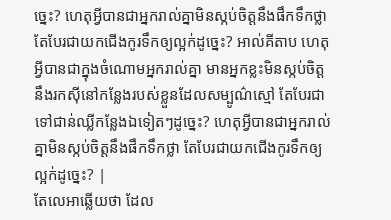ច្នេះ? ហេតុអ្វីបានជាអ្នករាល់គ្នាមិនស្កប់ចិត្តនឹងផឹកទឹកថ្លា តែបែរជាយកជើងកូរទឹកឲ្យល្អក់ដូច្នេះ? អាល់គីតាប ហេតុអ្វីបានជាក្នុងចំណោមអ្នករាល់គ្នា មានអ្នកខ្លះមិនស្កប់ចិត្តនឹងរកស៊ីនៅកន្លែងរបស់ខ្លួនដែលសម្បូណ៌ស្មៅ តែបែរជាទៅជាន់ឈ្លីកន្លែងឯទៀតៗដូច្នេះ? ហេតុអ្វីបានជាអ្នករាល់គ្នាមិនស្កប់ចិត្តនឹងផឹកទឹកថ្លា តែបែរជាយកជើងកូរទឹកឲ្យល្អក់ដូច្នេះ? |
តែលេអាឆ្លើយថា ដែល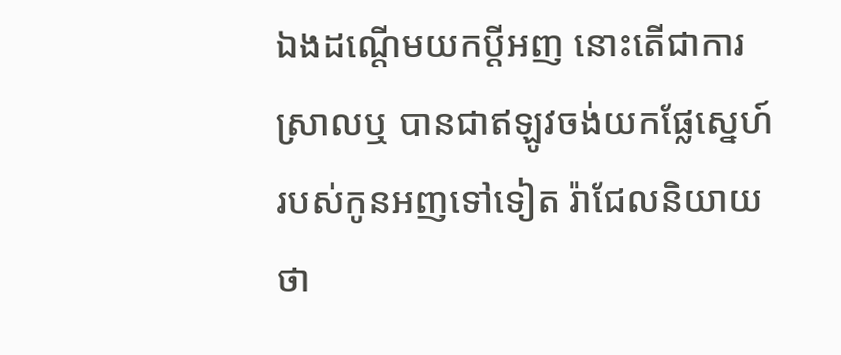ឯងដណ្តើមយកប្ដីអញ នោះតើជាការស្រាលឬ បានជាឥឡូវចង់យកផ្លែស្នេហ៍របស់កូនអញទៅទៀត រ៉ាជែលនិយាយថា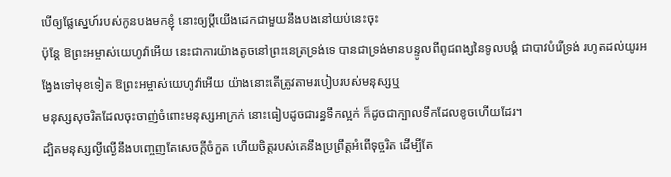បើឲ្យផ្លែស្នេហ៍របស់កូនបងមកខ្ញុំ នោះឲ្យប្ដីយើងដេកជាមួយនឹងបងនៅយប់នេះចុះ
ប៉ុន្តែ ឱព្រះអម្ចាស់យេហូវ៉ាអើយ នេះជាការយ៉ាងតូចនៅព្រះនេត្រទ្រង់ទេ បានជាទ្រង់មានបន្ទូលពីពូជពង្សនៃទូលបង្គំ ជាបាវបំរើទ្រង់ រហូតដល់យូរអង្វែងទៅមុខទៀត ឱព្រះអម្ចាស់យេហូវ៉ាអើយ យ៉ាងនោះតើត្រូវតាមរបៀបរបស់មនុស្សឬ
មនុស្សសុចរិតដែលចុះចាញ់ចំពោះមនុស្សអាក្រក់ នោះធៀបដូចជារន្ធទឹកល្អក់ ក៏ដូចជាក្បាលទឹកដែលខូចហើយដែរ។
ដ្បិតមនុស្សល្ងីល្ងើនឹងបញ្ចេញតែសេចក្ដីចំកួត ហើយចិត្តរបស់គេនឹងប្រព្រឹត្តអំពើទុច្ចរិត ដើម្បីតែ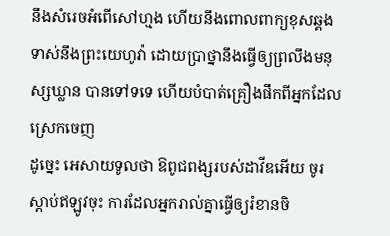នឹងសំរេចអំពើសៅហ្មង ហើយនឹងពោលពាក្យខុសឆ្គងទាស់នឹងព្រះយេហូវ៉ា ដោយប្រាថ្នានឹងធ្វើឲ្យព្រលឹងមនុស្សឃ្លាន បានទៅទទេ ហើយបំបាត់គ្រឿងផឹកពីអ្នកដែលស្រេកចេញ
ដូច្នេះ អេសាយទូលថា ឱពូជពង្សរបស់ដាវីឌអើយ ចូរស្តាប់ឥឡូវចុះ ការដែលអ្នករាល់គ្នាធ្វើឲ្យរំខានចិ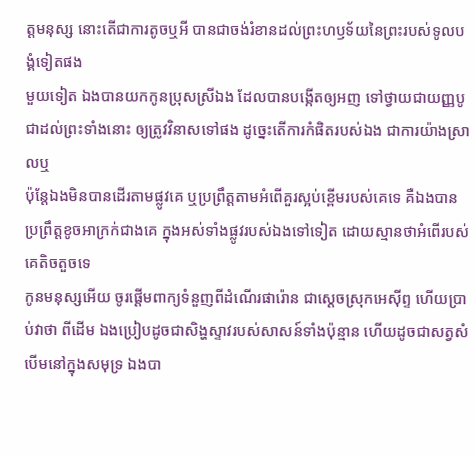ត្តមនុស្ស នោះតើជាការតូចឬអី បានជាចង់រំខានដល់ព្រះហឫទ័យនៃព្រះរបស់ទូលបង្គំទៀតផង
មួយទៀត ឯងបានយកកូនប្រុសស្រីឯង ដែលបានបង្កើតឲ្យអញ ទៅថ្វាយជាយញ្ញបូជាដល់ព្រះទាំងនោះ ឲ្យត្រូវវិនាសទៅផង ដូច្នេះតើការកំផិតរបស់ឯង ជាការយ៉ាងស្រាលឬ
ប៉ុន្តែឯងមិនបានដើរតាមផ្លូវគេ ឬប្រព្រឹត្តតាមអំពើគួរស្អប់ខ្ពើមរបស់គេទេ គឺឯងបានប្រព្រឹត្តខូចអាក្រក់ជាងគេ ក្នុងអស់ទាំងផ្លូវរបស់ឯងទៅទៀត ដោយស្មានថាអំពើរបស់គេតិចតួចទេ
កូនមនុស្សអើយ ចូរផ្តើមពាក្យទំនួញពីដំណើរផារ៉ោន ជាស្តេចស្រុកអេស៊ីព្ទ ហើយប្រាប់វាថា ពីដើម ឯងប្រៀបដូចជាសិង្ហស្ទាវរបស់សាសន៍ទាំងប៉ុន្មាន ហើយដូចជាសត្វសំបើមនៅក្នុងសមុទ្រ ឯងបា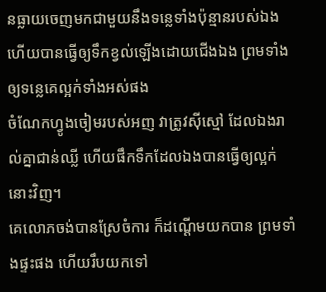នធ្លាយចេញមកជាមួយនឹងទន្លេទាំងប៉ុន្មានរបស់ឯង ហើយបានធ្វើឲ្យទឹកខ្វល់ឡើងដោយជើងឯង ព្រមទាំងឲ្យទន្លេគេល្អក់ទាំងអស់ផង
ចំណែកហ្វូងចៀមរបស់អញ វាត្រូវស៊ីស្មៅ ដែលឯងរាល់គ្នាជាន់ឈ្លី ហើយផឹកទឹកដែលឯងបានធ្វើឲ្យល្អក់នោះវិញ។
គេលោភចង់បានស្រែចំការ ក៏ដណ្តើមយកបាន ព្រមទាំងផ្ទះផង ហើយរឹបយកទៅ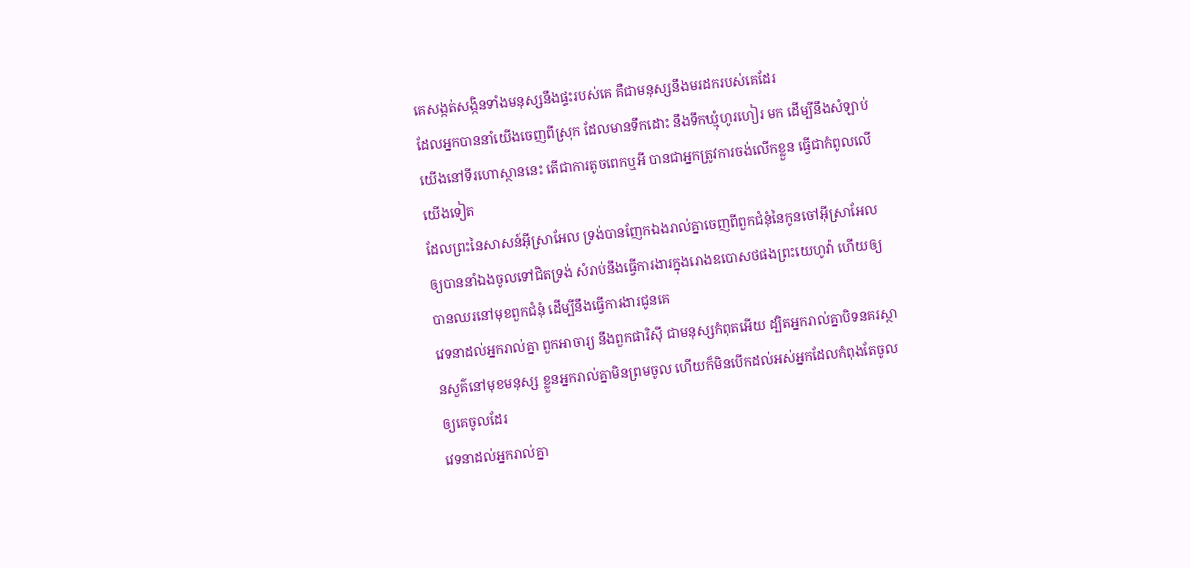គេសង្កត់សង្កិនទាំងមនុស្សនឹងផ្ទះរបស់គេ គឺជាមនុស្សនឹងមរដករបស់គេដែរ
ដែលអ្នកបាននាំយើងចេញពីស្រុក ដែលមានទឹកដោះ នឹងទឹកឃ្មុំហូរហៀរ មក ដើម្បីនឹងសំឡាប់យើងនៅទីរហោស្ថាននេះ តើជាការតូចពេកឬអី បានជាអ្នកត្រូវការចង់លើកខ្លួន ធ្វើជាកំពូលលើយើងទៀត
ដែលព្រះនៃសាសន៍អ៊ីស្រាអែល ទ្រង់បានញែកឯងរាល់គ្នាចេញពីពួកជំនុំនៃកូនចៅអ៊ីស្រាអែល ឲ្យបាននាំឯងចូលទៅជិតទ្រង់ សំរាប់នឹងធ្វើការងារក្នុងរោងឧបោសថផងព្រះយេហូវ៉ា ហើយឲ្យបានឈរនៅមុខពួកជំនុំ ដើម្បីនឹងធ្វើការងារជូនគេ
វេទនាដល់អ្នករាល់គ្នា ពួកអាចារ្យ នឹងពួកផារិស៊ី ជាមនុស្សកំពុតអើយ ដ្បិតអ្នករាល់គ្នាបិទនគរស្ថានសួគ៌នៅមុខមនុស្ស ខ្លួនអ្នករាល់គ្នាមិនព្រមចូល ហើយក៏មិនបើកដល់អស់អ្នកដែលកំពុងតែចូល ឲ្យគេចូលដែរ
វេទនាដល់អ្នករាល់គ្នា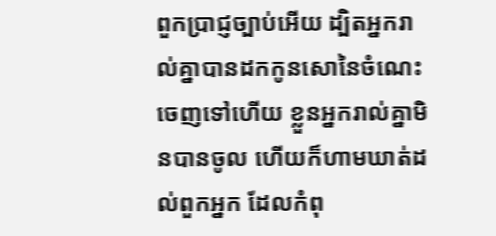ពួកប្រាជ្ញច្បាប់អើយ ដ្បិតអ្នករាល់គ្នាបានដកកូនសោនៃចំណេះចេញទៅហើយ ខ្លួនអ្នករាល់គ្នាមិនបានចូល ហើយក៏ហាមឃាត់ដល់ពួកអ្នក ដែលកំពុ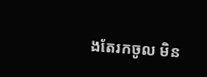ងតែរកចូល មិន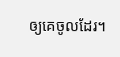ឲ្យគេចូលដែរ។